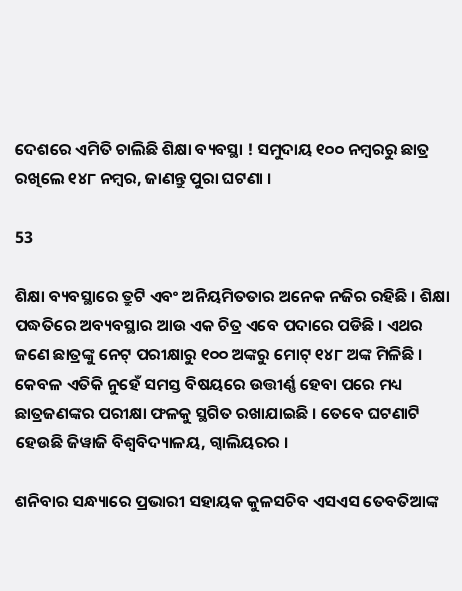ଦେଶରେ ଏମିତି ଚାଲିଛି ଶିକ୍ଷା ବ୍ୟବସ୍ଥା ! ସମୁଦାୟ ୧୦୦ ନମ୍ବରରୁ ଛାତ୍ର ରଖିଲେ ୧୪୮ ନମ୍ବର, ଜାଣନ୍ତୁ ପୁରା ଘଟଣା ।

53

ଶିକ୍ଷା ବ୍ୟବସ୍ଥାରେ ତ୍ରୁଟି ଏବଂ ଅନିୟମିତତାର ଅନେକ ନଜିର ରହିଛି । ଶିକ୍ଷା ପଦ୍ଧତିରେ ଅବ୍ୟବସ୍ଥାର ଆଉ ଏକ ଚିତ୍ର ଏବେ ପଦାରେ ପଡିଛି । ଏଥର ଜଣେ ଛାତ୍ରଙ୍କୁ ନେଟ୍ ପରୀକ୍ଷାରୁ ୧୦୦ ଅଙ୍କରୁ ମୋଟ୍ ୧୪୮ ଅଙ୍କ ମିଳିଛି । କେବଳ ଏତିକି ନୁହେଁ ସମସ୍ତ ବିଷୟରେ ଉତ୍ତୀର୍ଣ୍ଣ ହେବା ପରେ ମଧ୍ୟ ଛାତ୍ରଜଣଙ୍କର ପରୀକ୍ଷା ଫଳକୁ ସ୍ଥଗିତ ରଖାଯାଇଛି । ତେବେ ଘଟଣାଟି ହେଉଛି ଜିୱାଜି ବିଶ୍ୱବିଦ୍ୟାଳୟ, ଗ୍ୱାଲିୟରର ।

ଶନିବାର ସନ୍ଧ୍ୟାରେ ପ୍ରଭାରୀ ସହାୟକ କୁଳସଚିବ ଏସଏସ ତେବତିଆଙ୍କ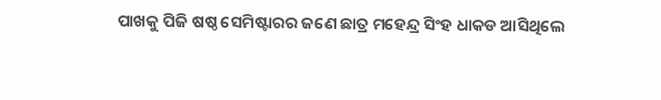ପାଖକୁ ପିଜି ଷଷ୍ଠ ସେମିଷ୍ଟାରର ଜଣେ ଛାତ୍ର ମହେନ୍ଦ୍ର ସିଂହ ଧାକଡ ଆସିଥିଲେ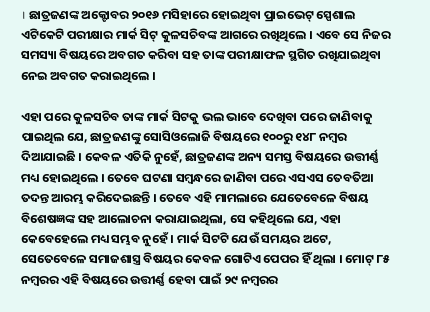। ଛାତ୍ରଜଣଙ୍କ ଅକ୍ଟୋବର ୨୦୧୬ ମସିହାରେ ହୋଇଥିବା ପ୍ରାଇଭେଟ୍ ସ୍ପେଶାଲ ଏଟିକେଟି ପରୀକ୍ଷାର ମାର୍କ ସିଟ୍ କୁଳସଚିବଙ୍କ ଆଗରେ ରଖିଥିଲେ । ଏବେ ସେ ନିଜର ସମସ୍ୟା ବିଷୟରେ ଅବଗତ କରିବା ସହ ତାଙ୍କ ପରୀକ୍ଷାଫଳ ସ୍ଥଗିତ ରଖିଯାଇଥିବା ନେଇ ଅବଗତ କରାଇଥିଲେ ।

ଏହା ପରେ କୁଳସଚିବ ତାଙ୍କ ମାର୍କ ସିଟକୁ ଭଲ ଭାବେ ଦେଖିବା ପରେ ଜାଣିବାକୁ ପାଇଥିଲ ଯେ, ଛାତ୍ରଜଣଙ୍କୁ ସୋସିଓଲୋଜି ବିଷୟରେ ୧୦୦ରୁ ୧୪୮ ନମ୍ବର ଦିଆଯାଇଛି । କେବଳ ଏତିକି ନୁହେଁ, ଛାତ୍ରଜଣଙ୍କ ଅନ୍ୟ ସମସ୍ତ ବିଷୟରେ ଉତ୍ତୀର୍ଣ୍ଣ ମଧ୍ୟ ହୋଇଥିଲେ । ତେବେ ଘଟଣା ସମ୍ବନ୍ଧରେ ଜାଣିବା ପରେ ଏସଏସ ତେବତିଆ ତଦନ୍ତ ଆରମ୍ଭ କରିଦେଇଛନ୍ତି । ତେବେ ଏହି ମାମଲାରେ ଯେତେବେଳେ ବିଷୟ ବିଶେଷଜ୍ଞଙ୍କ ସହ ଆଲୋଚନା କରାଯାଇଥିଲା, ସେ କହିଥିଲେ ଯେ, ଏହା କେବେହେଲେ ମଧ୍ୟ ସମ୍ଭବ ନୁହେଁ । ମାର୍କ ସିଟଟି ଯେଉଁ ସମୟର ଅଟେ, ସେତେବେଳେ ସମାଜଶାସ୍ତ୍ର ବିଷୟର କେବଳ ଗୋଟିଏ ପେପର ହିଁ ଥିଲା । ମୋଟ୍ ୮୫ ନମ୍ବରର ଏହି ବିଷୟରେ ଉତ୍ତୀର୍ଣ୍ଣ ହେବା ପାଇଁ ୨୯ ନମ୍ବରର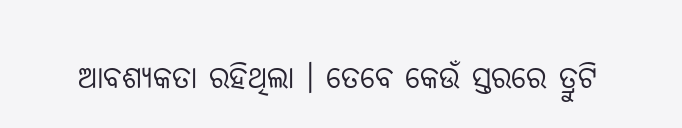ଆବଶ୍ୟକତା ରହିଥିଲା । ତେବେ କେଉଁ ସ୍ତରରେ ତ୍ରୁଟି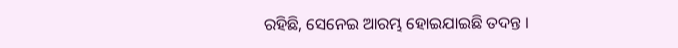ରହିଛି, ସେନେଇ ଆରମ୍ଭ ହୋଇଯାଇଛି ତଦନ୍ତ ।